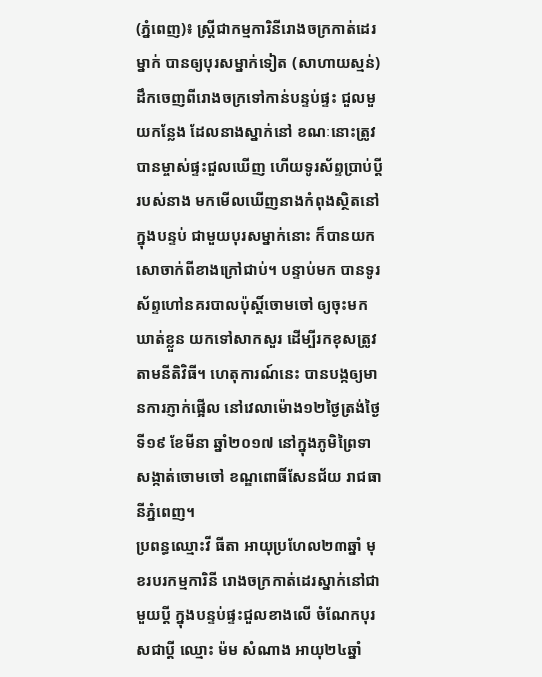(ភ្នំពេញ)៖ ស្រ្តីជាកម្មការិនីរោងចក្រកាត់ដេរម្នាក់ បានឲ្យបុរសម្នាក់ទៀត (សាហាយស្មន់) ដឹកចេញពីរោងចក្រទៅកាន់បន្ទប់ផ្ទះ ជួលមួយកន្លែង ដែលនាងស្នាក់នៅ ខណៈនោះត្រូវបានម្ចាស់ផ្ទះជួលឃើញ ហើយទូរស័ព្ទប្រាប់ប្ដីរបស់នាង មកមើលឃើញនាងកំពុងស្ថិតនៅក្នុងបន្ទប់ ជាមួយបុរសម្នាក់នោះ ក៏បានយកសោចាក់ពីខាងក្រៅជាប់។ បន្ទាប់មក បានទូរស័ព្ទហៅនគរបាលប៉ុស្ដិ៍ចោមចៅ ឲ្យចុះមកឃាត់ខ្លួន យកទៅសាកសួរ ដើម្បីរកខុសត្រូវតាមនីតិវិធី។ ហេតុការណ៍នេះ បានបង្កឲ្យមានការភ្ញាក់ផ្អើល នៅវេលាម៉ោង១២ថ្ងៃត្រង់ថ្ងៃទី១៩ ខែមីនា ឆ្នាំ២០១៧ នៅក្នុងភូមិព្រៃទា សង្កាត់ចោមចៅ ខណ្ឌពោធិ៍សែនជ័យ រាជធានីភ្នំពេញ។
ប្រពន្ធឈ្មោះវី ធីតា អាយុប្រហែល២៣ឆ្នាំ មុខរបរកម្មការិនី រោងចក្រកាត់ដេរស្នាក់នៅជាមួយប្ដី ក្នុងបន្ទប់ផ្ទះជួលខាងលើ ចំណែកបុរសជាប្ដី ឈ្មោះ ម៉ម សំណាង អាយុ២៤ឆ្នាំ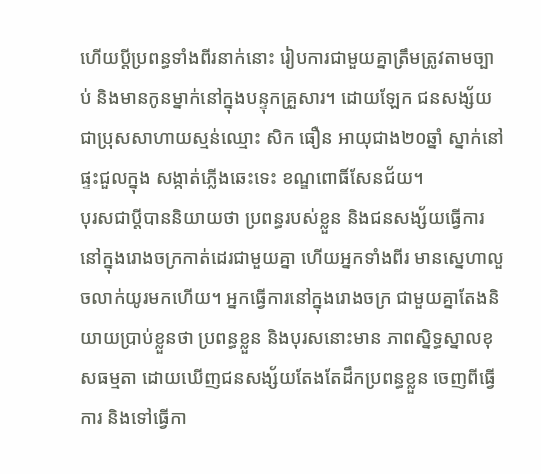ហើយប្តីប្រពន្ធទាំងពីរនាក់នោះ រៀបការជាមួយគ្នាត្រឹមត្រូវតាមច្បាប់ និងមានកូនម្នាក់នៅក្នុងបន្ទុកគ្រួសារ។ ដោយឡែក ជនសង្ស័យជាប្រុសសាហាយស្មន់ឈ្មោះ សិក ធឿន អាយុជាង២០ឆ្នាំ ស្នាក់នៅផ្ទះជួលក្នុង សង្កាត់ភ្លើងឆេះទេះ ខណ្ឌពោធិ៍សែនជ័យ។
បុរសជាប្ដីបាននិយាយថា ប្រពន្ធរបស់ខ្លួន និងជនសង្ស័យធ្វើការនៅក្នុងរោងចក្រកាត់ដេរជាមួយគ្នា ហើយអ្នកទាំងពីរ មានស្នេហាលួចលាក់យូរមកហើយ។ អ្នកធ្វើការនៅក្នុងរោងចក្រ ជាមួយគ្នាតែងនិយាយប្រាប់ខ្លួនថា ប្រពន្ធខ្លួន និងបុរសនោះមាន ភាពស្និទ្ធស្នាលខុសធម្មតា ដោយឃើញជនសង្ស័យតែងតែដឹកប្រពន្ធខ្លួន ចេញពីធ្វើការ និងទៅធ្វើកា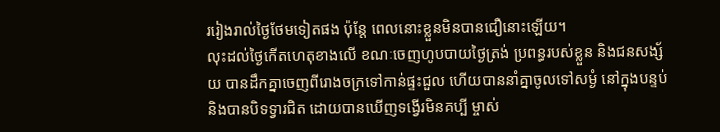ររៀងរាល់ថ្ងៃថែមទៀតផង ប៉ុន្តែ ពេលនោះខ្លួនមិនបានជឿនោះឡើយ។
លុះដល់ថ្ងៃកើតហេតុខាងលើ ខណៈចេញហូបបាយថ្ងៃត្រង់ ប្រពន្ធរបស់ខ្លួន និងជនសង្ស័យ បានដឹកគ្នាចេញពីរោងចក្រទៅកាន់ផ្ទះជួល ហើយបាននាំគ្នាចូលទៅសម្ងំ នៅក្នុងបន្ទប់ និងបានបិទទ្វារជិត ដោយបានឃើញទង្វើរមិនគប្បី ម្ចាស់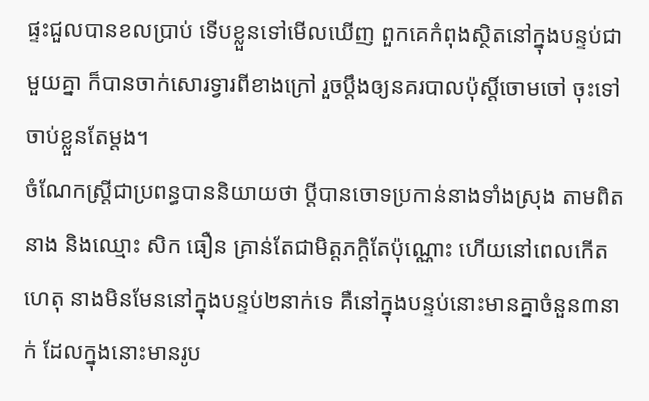ផ្ទះជួលបានខលប្រាប់ ទើបខ្លួនទៅមើលឃើញ ពួកគេកំពុងស្ថិតនៅក្នុងបន្ទប់ជាមួយគ្នា ក៏បានចាក់សោរទ្វារពីខាងក្រៅ រួចប្ដឹងឲ្យនគរបាលប៉ុស្ដិ៍ចោមចៅ ចុះទៅចាប់ខ្លួនតែម្ដង។
ចំណែកស្រ្តីជាប្រពន្ធបាននិយាយថា ប្ដីបានចោទប្រកាន់នាងទាំងស្រុង តាមពិតនាង និងឈ្មោះ សិក ធឿន គ្រាន់តែជាមិត្តភក្ដិតែប៉ុណ្ណោះ ហើយនៅពេលកើតហេតុ នាងមិនមែននៅក្នុងបន្ទប់២នាក់ទេ គឺនៅក្នុងបន្ទប់នោះមានគ្នាចំនួន៣នាក់ ដែលក្នុងនោះមានរូប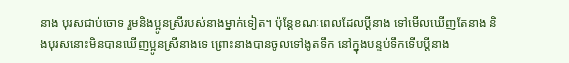នាង បុរសជាប់ចោទ រួមនិងប្អូនស្រីរបស់នាងម្នាក់ទៀត។ ប៉ុន្តែខណៈពេលដែលប្ដីនាង ទៅមើលឃើញតែនាង និងបុរសនោះមិនបានឃើញប្អូនស្រីនាងទេ ព្រោះនាងបានចូលទៅងូតទឹក នៅក្នុងបន្ទប់ទឹកទើបប្ដីនាង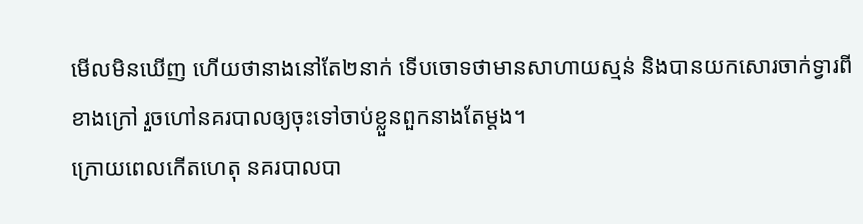មើលមិនឃើញ ហើយថានាងនៅតែ២នាក់ ទើបចោទថាមានសាហាយស្មន់ និងបានយកសោរចាក់ទ្វារពីខាងក្រៅ រួចហៅនគរបាលឲ្យចុះទៅចាប់ខ្លួនពួកនាងតែម្ដង។
ក្រោយពេលកើតហេតុ នគរបាលបា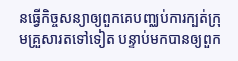នធ្វើកិច្ចសន្យាឲ្យពួកគេបញ្ឈប់ការក្បត់ក្រុមគ្រួសារតទៅទៀត បន្ទាប់មកបានឲ្យពួក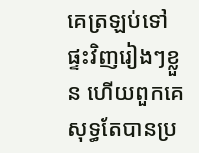គេត្រឡប់ទៅផ្ទះវិញរៀងៗខ្លួន ហើយពួកគេសុទ្ធតែបានប្រ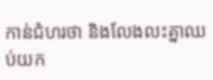កាន់ជំហរថា និងលែងលះគ្នាឈប់យក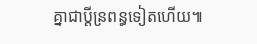គ្នាជាប្ដីន្រពន្ធទៀតហើយ៕